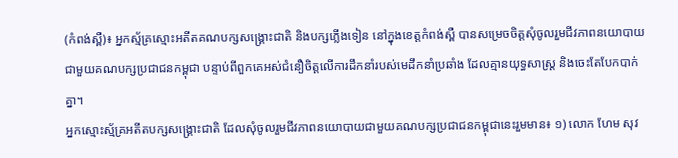(កំពង់ស្ពឺ)៖ អ្នកស្ម័គ្រស្មោះអតីតគណបក្សសង្គ្រោះជាតិ និងបក្សភ្លើងទៀន នៅក្នុងខេត្តកំពង់ស្ពឺ បានសម្រេចចិត្តសុំចូលរួមជីវភាពនយោបាយជាមួយគណបក្សប្រជាជនកម្ពុជា បន្ទាប់ពីពួកគេអស់ជំនឿចិត្តលើការដឹកនាំរបស់មេដឹកនាំប្រឆាំង ដែលគ្មានយុទ្ធសាស្ត្រ និងចេះតែបែកបាក់គ្នា។
អ្នកស្មោះស្ម័គ្រអតីតបក្សសង្គ្រោះជាតិ ដែលសុំចូលរួមជីវភាពនយោបាយជាមួយគណបក្សប្រជាជនកម្ពុជានេះរួមមាន៖ ១) លោក ហែម សុវ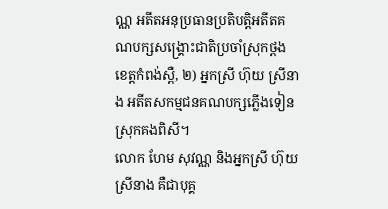ណ្ណ អតីតអនុប្រធានប្រតិបត្តិអតីតគណបក្សសង្គ្រោះជាតិប្រចាំស្រុកថ្ពង ខេត្តកំពង់ស្ពឺ, ២) អ្នកស្រី ហ៊ុយ ស្រីនាង អតីតសកម្មជនគណបក្សភ្លើងទៀនស្រុកគងពិសី។
លោក ហែម សុវណ្ណ និងអ្នកស្រី ហ៊ុយ ស្រីនាង គឺជាបុគ្គ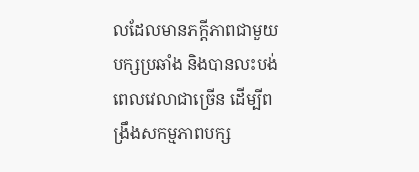លដែលមានភក្តីភាពជាមួយបក្សប្រឆាំង និងបានលះបង់ពេលវេលាជាច្រើន ដើម្បីពង្រឹងសកម្មភាពបក្ស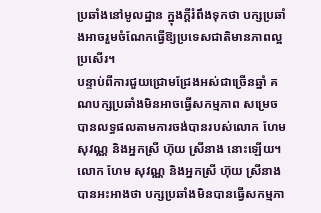ប្រឆាំងនៅមូលដ្ឋាន ក្នុងក្តីរំពឹងទុកថា បក្សប្រឆាំងអាចរួមចំណែកធ្វើឱ្យប្រទេសជាតិមានភាពល្អប្រសើរ។
បន្ទាប់ពីការជួយជ្រោមជ្រែងអស់ជាច្រើនឆ្នាំ គណបក្សប្រឆាំងមិនអាចធ្វើសកម្មភាព សម្រេចបានលទ្ធផលតាមការចង់បានរបស់លោក ហែម សុវណ្ណ និងអ្នកស្រី ហ៊ុយ ស្រីនាង នោះឡើយ។ លោក ហែម សុវណ្ណ និងអ្នកស្រី ហ៊ុយ ស្រីនាង បានអះអាងថា បក្សប្រឆាំងមិនបានធ្វើសកម្មភា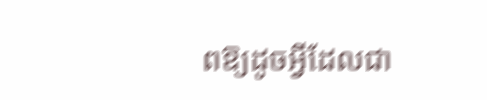ពឱ្យដូចអ្វីដែលជា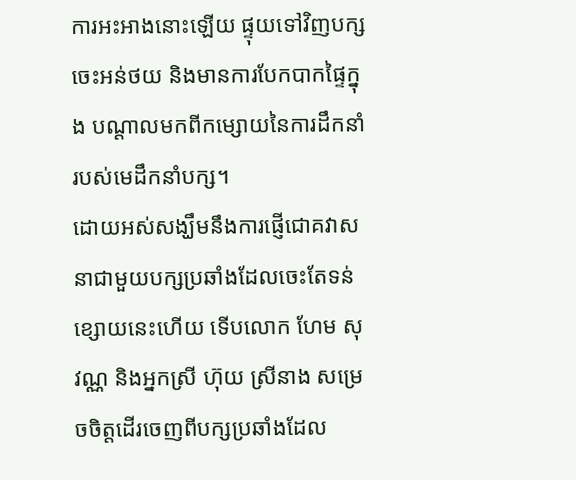ការអះអាងនោះឡើយ ផ្ទុយទៅវិញបក្សចេះអន់ថយ និងមានការបែកបាកផ្ទៃក្នុង បណ្តាលមកពីកម្សោយនៃការដឹកនាំរបស់មេដឹកនាំបក្ស។
ដោយអស់សង្ឃឹមនឹងការផ្ញើជោគវាសនាជាមួយបក្សប្រឆាំងដែលចេះតែទន់ខ្សោយនេះហើយ ទើបលោក ហែម សុវណ្ណ និងអ្នកស្រី ហ៊ុយ ស្រីនាង សម្រេចចិត្តដើរចេញពីបក្សប្រឆាំងដែល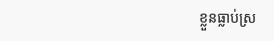ខ្លួនធ្លាប់ស្រ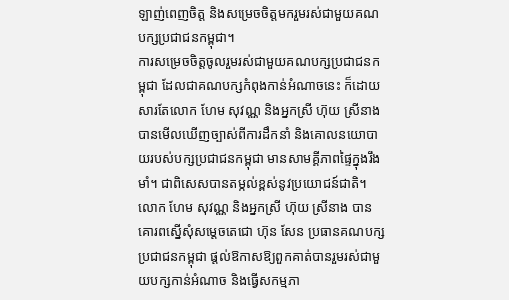ឡាញ់ពេញចិត្ត និងសម្រេចចិត្តមករួមរស់ជាមួយគណបក្សប្រជាជនកម្ពុជា។
ការសម្រេចចិត្តចូលរួមរស់ជាមួយគណបក្សប្រជាជនកម្ពុជា ដែលជាគណបក្សកំពុងកាន់អំណាចនេះ ក៏ដោយសារតែលោក ហែម សុវណ្ណ និងអ្នកស្រី ហ៊ុយ ស្រីនាង បានមើលឃើញច្បាស់ពីការដឹកនាំ និងគោលនយោបាយរបស់បក្សប្រជាជនកម្ពុជា មានសាមគ្គីភាពផ្ទៃក្នុងរឹងមាំ។ ជាពិសេសបានតម្កល់ខ្ពស់នូវប្រយោជន៍ជាតិ។
លោក ហែម សុវណ្ណ និងអ្នកស្រី ហ៊ុយ ស្រីនាង បានគោរពស្នើសុំសម្តេចតេជោ ហ៊ុន សែន ប្រធានគណបក្សប្រជាជនកម្ពុជា ផ្តល់ឱកាសឱ្យពួកគាត់បានរួមរស់ជាមួយបក្សកាន់អំណាច និងធ្វើសកម្មភា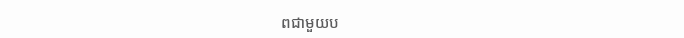ពជាមួយប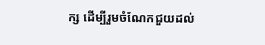ក្ស ដើម្បីរួមចំណែកជួយដល់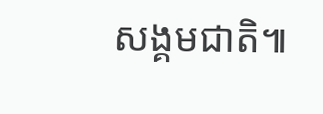សង្គមជាតិ៕